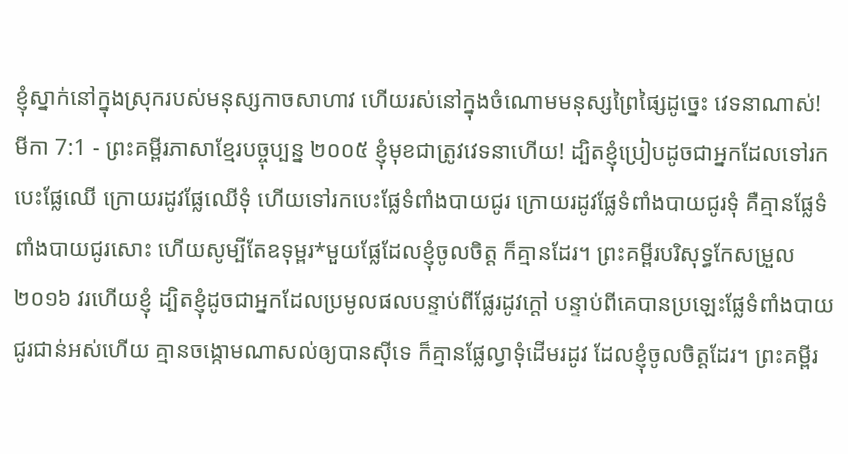ខ្ញុំស្នាក់នៅក្នុងស្រុករបស់មនុស្សកាចសាហាវ ហើយរស់នៅក្នុងចំណោមមនុស្សព្រៃផ្សៃដូច្នេះ វេទនាណាស់!
មីកា 7:1 - ព្រះគម្ពីរភាសាខ្មែរបច្ចុប្បន្ន ២០០៥ ខ្ញុំមុខជាត្រូវវេទនាហើយ! ដ្បិតខ្ញុំប្រៀបដូចជាអ្នកដែលទៅរក បេះផ្លែឈើ ក្រោយរដូវផ្លែឈើទុំ ហើយទៅរកបេះផ្លែទំពាំងបាយជូរ ក្រោយរដូវផ្លែទំពាំងបាយជូរទុំ គឺគ្មានផ្លែទំពាំងបាយជូរសោះ ហើយសូម្បីតែឧទុម្ពរ*មួយផ្លែដែលខ្ញុំចូលចិត្ត ក៏គ្មានដែរ។ ព្រះគម្ពីរបរិសុទ្ធកែសម្រួល ២០១៦ វរហើយខ្ញុំ ដ្បិតខ្ញុំដូចជាអ្នកដែលប្រមូលផលបន្ទាប់ពីផ្លែរដូវក្តៅ បន្ទាប់ពីគេបានប្រឡេះផ្លែទំពាំងបាយជូរជាន់អស់ហើយ គ្មានចង្កោមណាសល់ឲ្យបានស៊ីទេ ក៏គ្មានផ្លែល្វាទុំដើមរដូវ ដែលខ្ញុំចូលចិត្តដែរ។ ព្រះគម្ពីរ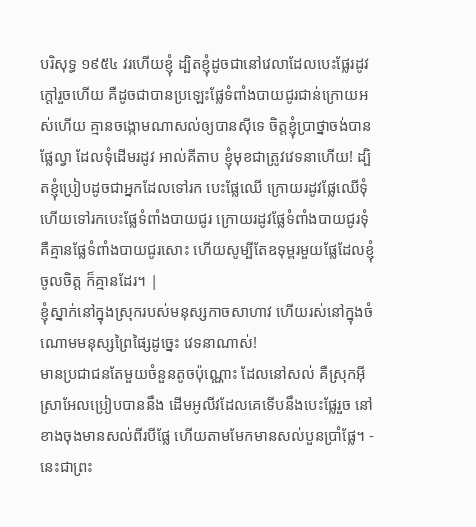បរិសុទ្ធ ១៩៥៤ វរហើយខ្ញុំ ដ្បិតខ្ញុំដូចជានៅវេលាដែលបេះផ្លែរដូវក្តៅរួចហើយ គឺដូចជាបានប្រឡេះផ្លែទំពាំងបាយជូរជាន់ក្រោយអស់ហើយ គ្មានចង្កោមណាសល់ឲ្យបានស៊ីទេ ចិត្តខ្ញុំប្រាថ្នាចង់បានផ្លែល្វា ដែលទុំដើមរដូវ អាល់គីតាប ខ្ញុំមុខជាត្រូវវេទនាហើយ! ដ្បិតខ្ញុំប្រៀបដូចជាអ្នកដែលទៅរក បេះផ្លែឈើ ក្រោយរដូវផ្លែឈើទុំ ហើយទៅរកបេះផ្លែទំពាំងបាយជូរ ក្រោយរដូវផ្លែទំពាំងបាយជូរទុំ គឺគ្មានផ្លែទំពាំងបាយជូរសោះ ហើយសូម្បីតែឧទុម្ពរមួយផ្លែដែលខ្ញុំចូលចិត្ត ក៏គ្មានដែរ។ |
ខ្ញុំស្នាក់នៅក្នុងស្រុករបស់មនុស្សកាចសាហាវ ហើយរស់នៅក្នុងចំណោមមនុស្សព្រៃផ្សៃដូច្នេះ វេទនាណាស់!
មានប្រជាជនតែមួយចំនួនតូចប៉ុណ្ណោះ ដែលនៅសល់ គឺស្រុកអ៊ីស្រាអែលប្រៀបបាននឹង ដើមអូលីវដែលគេទើបនឹងបេះផ្លែរួច នៅខាងចុងមានសល់ពីរបីផ្លែ ហើយតាមមែកមានសល់បួនប្រាំផ្លែ។ - នេះជាព្រះ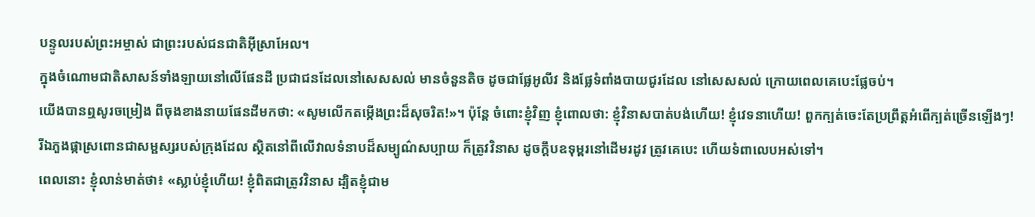បន្ទូលរបស់ព្រះអម្ចាស់ ជាព្រះរបស់ជនជាតិអ៊ីស្រាអែល។
ក្នុងចំណោមជាតិសាសន៍ទាំងឡាយនៅលើផែនដី ប្រជាជនដែលនៅសេសសល់ មានចំនួនតិច ដូចជាផ្លែអូលីវ និងផ្លែទំពាំងបាយជូរដែល នៅសេសសល់ ក្រោយពេលគេបេះផ្លែចប់។
យើងបានឮសូរចម្រៀង ពីចុងខាងនាយផែនដីមកថា: «សូមលើកតម្កើងព្រះដ៏សុចរិត!»។ ប៉ុន្តែ ចំពោះខ្ញុំវិញ ខ្ញុំពោលថា: ខ្ញុំវិនាសបាត់បង់ហើយ! ខ្ញុំវេទនាហើយ! ពួកក្បត់ចេះតែប្រព្រឹត្តអំពើក្បត់ច្រើនឡើងៗ!
រីឯភួងផ្កាស្រពោនជាសម្ផស្សរបស់ក្រុងដែល ស្ថិតនៅពីលើវាលទំនាបដ៏សម្បូណ៌សប្បាយ ក៏ត្រូវវិនាស ដូចក្ដឹបឧទុម្ពរនៅដើមរដូវ ត្រូវគេបេះ ហើយទំពាលេបអស់ទៅ។
ពេលនោះ ខ្ញុំលាន់មាត់ថា៖ «ស្លាប់ខ្ញុំហើយ! ខ្ញុំពិតជាត្រូវវិនាស ដ្បិតខ្ញុំជាម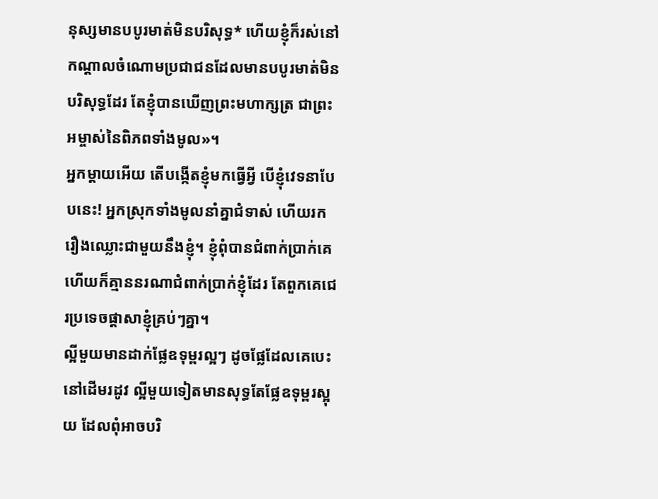នុស្សមានបបូរមាត់មិនបរិសុទ្ធ* ហើយខ្ញុំក៏រស់នៅកណ្ដាលចំណោមប្រជាជនដែលមានបបូរមាត់មិនបរិសុទ្ធដែរ តែខ្ញុំបានឃើញព្រះមហាក្សត្រ ជាព្រះអម្ចាស់នៃពិភពទាំងមូល»។
អ្នកម្ដាយអើយ តើបង្កើតខ្ញុំមកធ្វើអ្វី បើខ្ញុំវេទនាបែបនេះ! អ្នកស្រុកទាំងមូលនាំគ្នាជំទាស់ ហើយរករឿងឈ្លោះជាមួយនឹងខ្ញុំ។ ខ្ញុំពុំបានជំពាក់ប្រាក់គេ ហើយក៏គ្មាននរណាជំពាក់ប្រាក់ខ្ញុំដែរ តែពួកគេជេរប្រទេចផ្ដាសាខ្ញុំគ្រប់ៗគ្នា។
ល្អីមួយមានដាក់ផ្លែឧទុម្ពរល្អៗ ដូចផ្លែដែលគេបេះនៅដើមរដូវ ល្អីមួយទៀតមានសុទ្ធតែផ្លែឧទុម្ពរស្អុយ ដែលពុំអាចបរិ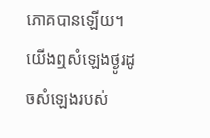ភោគបានឡើយ។
យើងឮសំឡេងថ្ងូរដូចសំឡេងរបស់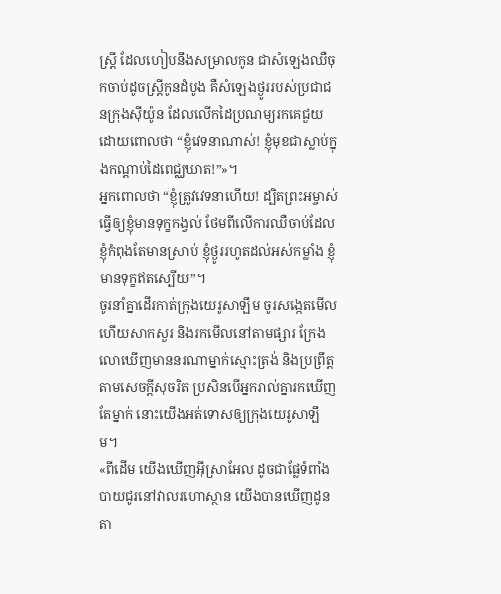ស្ត្រី ដែលហៀបនឹងសម្រាលកូន ជាសំឡេងឈឺចុកចាប់ដូចស្ត្រីកូនដំបូង គឺសំឡេងថ្ងូររបស់ប្រជាជនក្រុងស៊ីយ៉ូន ដែលលើកដៃប្រណម្យរកគេជួយ ដោយពោលថា “ខ្ញុំវេទនាណាស់! ខ្ញុំមុខជាស្លាប់ក្នុងកណ្ដាប់ដៃពេជ្ឈឃាត!”»។
អ្នកពោលថា “ខ្ញុំត្រូវវេទនាហើយ! ដ្បិតព្រះអម្ចាស់ធ្វើឲ្យខ្ញុំមានទុក្ខកង្វល់ ថែមពីលើការឈឺចាប់ដែលខ្ញុំកំពុងតែមានស្រាប់ ខ្ញុំថ្ងូររហូតដល់អស់កម្លាំង ខ្ញុំមានទុក្ខឥតស្បើយ”។
ចូរនាំគ្នាដើរកាត់ក្រុងយេរូសាឡឹម ចូរសង្កេតមើល ហើយសាកសួរ និងរកមើលនៅតាមផ្សារ ក្រែងលោឃើញមាននរណាម្នាក់ស្មោះត្រង់ និងប្រព្រឹត្តតាមសេចក្ដីសុចរិត ប្រសិនបើអ្នករាល់គ្នារកឃើញតែម្នាក់ នោះយើងអត់ទោសឲ្យក្រុងយេរូសាឡឹម។
«ពីដើម យើងឃើញអ៊ីស្រាអែល ដូចជាផ្លែទំពាំងបាយជូរនៅវាលរហោស្ថាន យើងបានឃើញដូនតា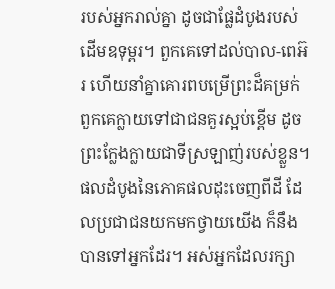របស់អ្នករាល់គ្នា ដូចជាផ្លែដំបូងរបស់ដើមឧទុម្ពរ។ ពួកគេទៅដល់បាល-ពេអ៊រ ហើយនាំគ្នាគោរពបម្រើព្រះដ៏គម្រក់ ពួកគេក្លាយទៅជាជនគួរស្អប់ខ្ពើម ដូចព្រះក្លែងក្លាយជាទីស្រឡាញ់របស់ខ្លួន។
ផលដំបូងនៃភោគផលដុះចេញពីដី ដែលប្រជាជនយកមកថ្វាយយើង ក៏នឹងបានទៅអ្នកដែរ។ អស់អ្នកដែលរក្សា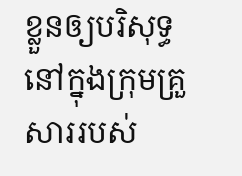ខ្លួនឲ្យបរិសុទ្ធ នៅក្នុងក្រុមគ្រួសាររបស់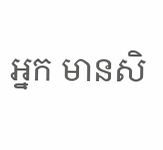អ្នក មានសិ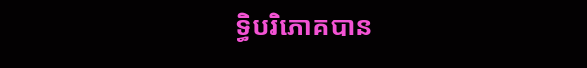ទ្ធិបរិភោគបាន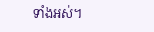ទាំងអស់។